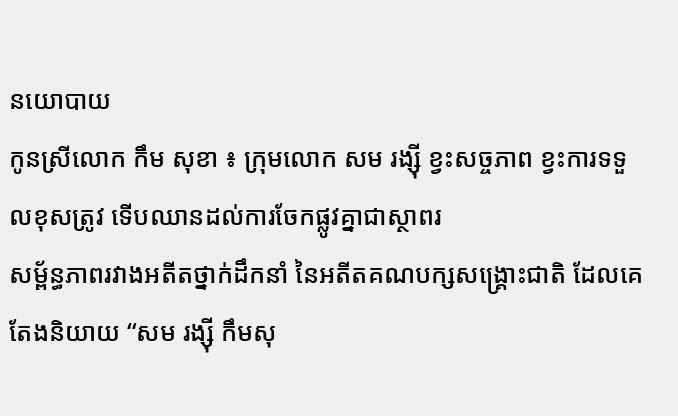នយោបាយ
កូនស្រីលោក កឹម សុខា ៖ ក្រុមលោក សម រង្ស៊ី ខ្វះសច្ចភាព ខ្វះការទទួលខុសត្រូវ ទើបឈានដល់ការចែកផ្លូវគ្នាជាស្ថាពរ
សម្ព័ន្ធភាពរវាងអតីតថ្នាក់ដឹកនាំ នៃអតីតគណបក្សសង្គ្រោះជាតិ ដែលគេតែងនិយាយ “សម រង្ស៊ី កឹមសុ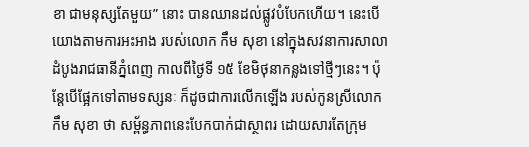ខា ជាមនុស្សតែមួយ” នោះ បានឈានដល់ផ្លូវបំបែកហើយ។ នេះបើយោងតាមការអះអាង របស់លោក កឹម សុខា នៅក្នុងសវនាការសាលាដំបូងរាជធានីភ្នំពេញ កាលពីថ្ងៃទី ១៥ ខែមិថុនាកន្លងទៅថ្មីៗនេះ។ ប៉ុន្តែបើផ្អែកទៅតាមទស្សនៈ ក៏ដូចជាការលើកឡើង របស់កូនស្រីលោក កឹម សុខា ថា សម្ព័ន្ធភាពនេះបែកបាក់ជាស្ថាពរ ដោយសារតែក្រុម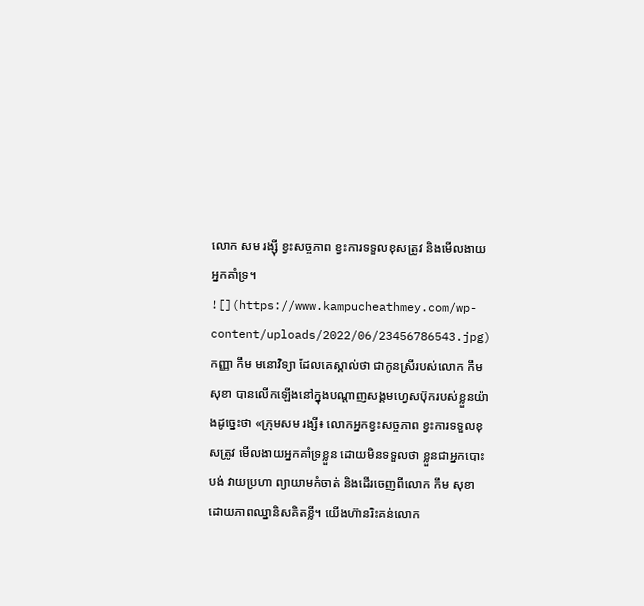លោក សម រង្ស៊ី ខ្វះសច្ចភាព ខ្វះការទទួលខុសត្រូវ និងមើលងាយអ្នកគាំទ្រ។
![](https://www.kampucheathmey.com/wp-content/uploads/2022/06/23456786543.jpg)
កញ្ញា កឹម មនោវិទ្យា ដែលគេស្គាល់ថា ជាកូនស្រីរបស់លោក កឹម សុខា បានលើកឡើងនៅក្នុងបណ្តាញសង្គមហ្វេសប៊ុករបស់ខ្លួនយ៉ាងដូច្នេះថា «ក្រុមសម រង្សី៖ លោកអ្នកខ្វះសច្ចភាព ខ្វះការទទួលខុសត្រូវ មើលងាយអ្នកគាំទ្រខ្លួន ដោយមិនទទួលថា ខ្លួនជាអ្នកបោះបង់ វាយប្រហា ព្យាយាមកំចាត់ និងដើរចេញពីលោក កឹម សុខា ដោយភាពឈ្នានិសគិតខ្លី។ យើងហ៊ានរិះគន់លោក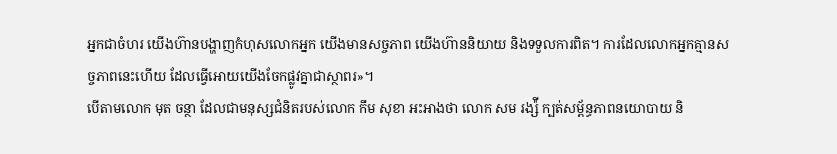អ្នកជាចំហរ យើងហ៊ានបង្ហាញកំហុសលោកអ្នក យើងមានសច្ចភាព យើងហ៊ាននិយាយ និងទទួលការពិត។ ការដែលលោកអ្នកគ្មានសច្ចភាពនេះហើយ ដែលធ្វើអោយយើងចែកផ្លូវគ្នាជាស្ថាពរ»។
បើតាមលោក មុត ចន្ថា ដែលជាមនុស្សជំនិតរបស់លោក កឹម សុខា អះអាងថា លោក សម រង្ស៉ី ក្បត់សម្ព័ន្ធភាពនយោបាយ និ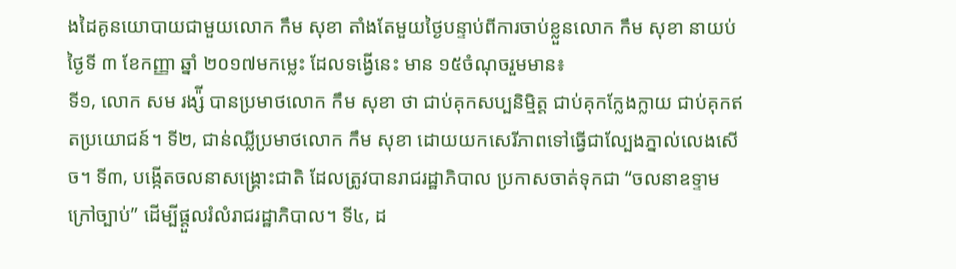ងដៃគូនយោបាយជាមួយលោក កឹម សុខា តាំងតែមួយថ្ងៃបន្ទាប់ពីការចាប់ខ្លួនលោក កឹម សុខា នាយប់ថ្ងៃទី ៣ ខែកញ្ញា ឆ្នាំ ២០១៧មកម្លេះ ដែលទង្វើនេះ មាន ១៥ចំណុចរួមមាន៖
ទី១, លោក សម រង្ស៉ី បានប្រមាថលោក កឹម សុខា ថា ជាប់គុកសប្បនិម្មិត្ត ជាប់គុកក្លែងក្លាយ ជាប់គុកឥតប្រយោជន៍។ ទី២, ជាន់ឈ្លីប្រមាថលោក កឹម សុខា ដោយយកសេរីភាពទៅធ្វើជាល្បែងភ្នាល់លេងសើច។ ទី៣, បង្កើតចលនាសង្រ្គោះជាតិ ដែលត្រូវបានរាជរដ្ឋាភិបាល ប្រកាសចាត់ទុកជា “ចលនាឧទ្ទាមក្រៅច្បាប់” ដើម្បីផ្តួលរំលំរាជរដ្ឋាភិបាល។ ទី៤, ដ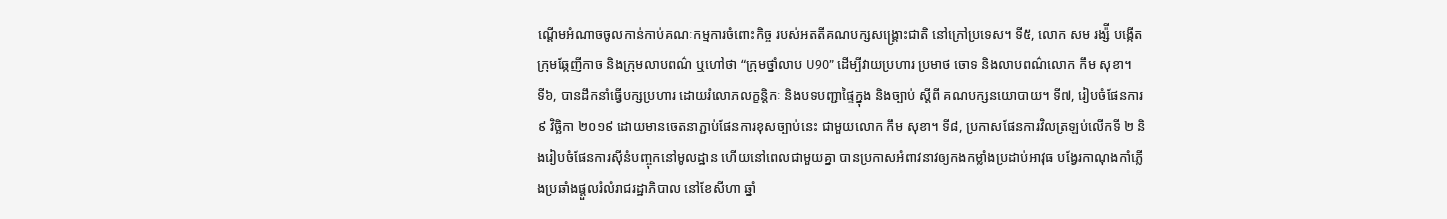ណ្តើមអំណាចចូលកាន់កាប់គណៈកម្មការចំពោះកិច្ច របស់អតតីគណបក្សសង្រ្គោះជាតិ នៅក្រៅប្រទេស។ ទី៥, លោក សម រង្ស៉ី បង្កើតក្រុមឆ្កែញីកាច និងក្រុមលាបពណ៌ ឬហៅថា “ក្រុមថ្នាំលាប U90” ដើម្បីវាយប្រហារ ប្រមាថ ចោទ និងលាបពណ៌លោក កឹម សុខា។
ទី៦, បានដឹកនាំធ្វើបក្សប្រហារ ដោយរំលោភលក្ខន្តិកៈ និងបទបញ្ជាផ្ទៃក្នុង និងច្បាប់ ស្តីពី គណបក្សនយោបាយ។ ទី៧, រៀបចំផែនការ ៩ វិច្ឆិកា ២០១៩ ដោយមានចេតនាភ្ជាប់ផែនការខុសច្បាប់នេះ ជាមួយលោក កឹម សុខា។ ទី៨, ប្រកាសផែនការវិលត្រឡប់លើកទី ២ និងរៀបចំផែនការស៊ីនំបញ្ចុកនៅមូលដ្ឋាន ហើយនៅពេលជាមួយគ្នា បានប្រកាសអំពាវនាវឲ្យកងកម្លាំងប្រដាប់អាវុធ បង្វែរកាណុងកាំភ្លើងប្រឆាំងផ្តួលរំលំរាជរដ្ឋាភិបាល នៅខែសីហា ឆ្នាំ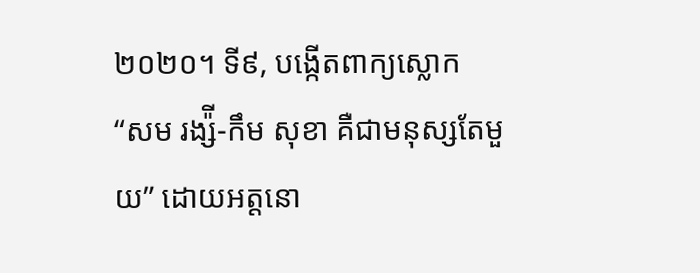២០២០។ ទី៩, បង្កើតពាក្យស្លោក “សម រង្ស៉ី-កឹម សុខា គឺជាមនុស្សតែមួយ” ដោយអត្តនោ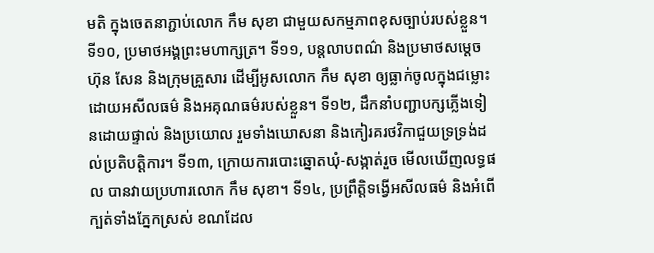មតិ ក្នុងចេតនាភ្ជាប់លោក កឹម សុខា ជាមួយសកម្មភាពខុសច្បាប់របស់ខ្លួន។
ទី១០, ប្រមាថអង្គព្រះមហាក្សត្រ។ ទី១១, បន្តលាបពណ៌ និងប្រមាថសម្តេច ហ៊ុន សែន និងក្រុមគ្រួសារ ដើម្បីអូសលោក កឹម សុខា ឲ្យធ្លាក់ចូលក្នុងជម្លោះដោយអសីលធម៌ និងអគុណធម៌របស់ខ្លួន។ ទី១២, ដឹកនាំបញ្ជាបក្សភ្លើងទៀនដោយផ្ទាល់ និងប្រយោល រួមទាំងឃោសនា និងកៀរគរថវិកាជួយទ្រទ្រង់ដល់ប្រតិបត្តិការ។ ទី១៣, ក្រោយការបោះឆ្នោតឃុំ-សង្កាត់រួច មើលឃើញលទ្ធផល បានវាយប្រហារលោក កឹម សុខា។ ទី១៤, ប្រព្រឹត្តិទង្វើអសីលធម៌ និងអំពើក្បត់ទាំងភ្នែកស្រស់ ខណដែល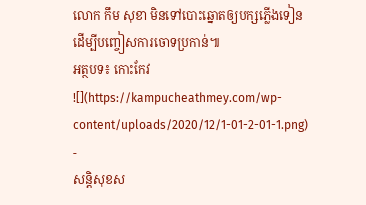លោក កឹម សុខា មិនទៅបោះឆ្នោតឲ្យបក្សភ្លើងទៀន ដើម្បីបញ្ចៀសការចោទប្រកាន់៕
អត្ថបទ៖ កោះកែវ
![](https://kampucheathmey.com/wp-content/uploads/2020/12/1-01-2-01-1.png)
-
សន្តិសុខស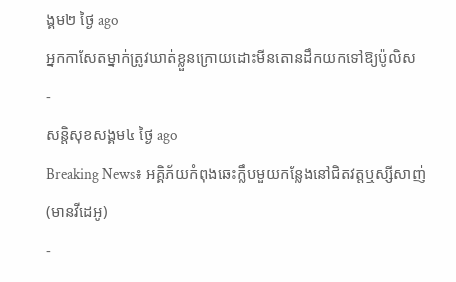ង្គម២ ថ្ងៃ ago
អ្នកកាសែតម្នាក់ត្រូវឃាត់ខ្លួនក្រោយដោះមីនតោនដឹកយកទៅឱ្យប៉ូលិស
-
សន្តិសុខសង្គម៤ ថ្ងៃ ago
Breaking News៖ អគ្គិភ័យកំពុងឆេះក្លឹបមួយកន្លែងនៅជិតវត្តឬស្សីសាញ់(មានវីដេអូ)
-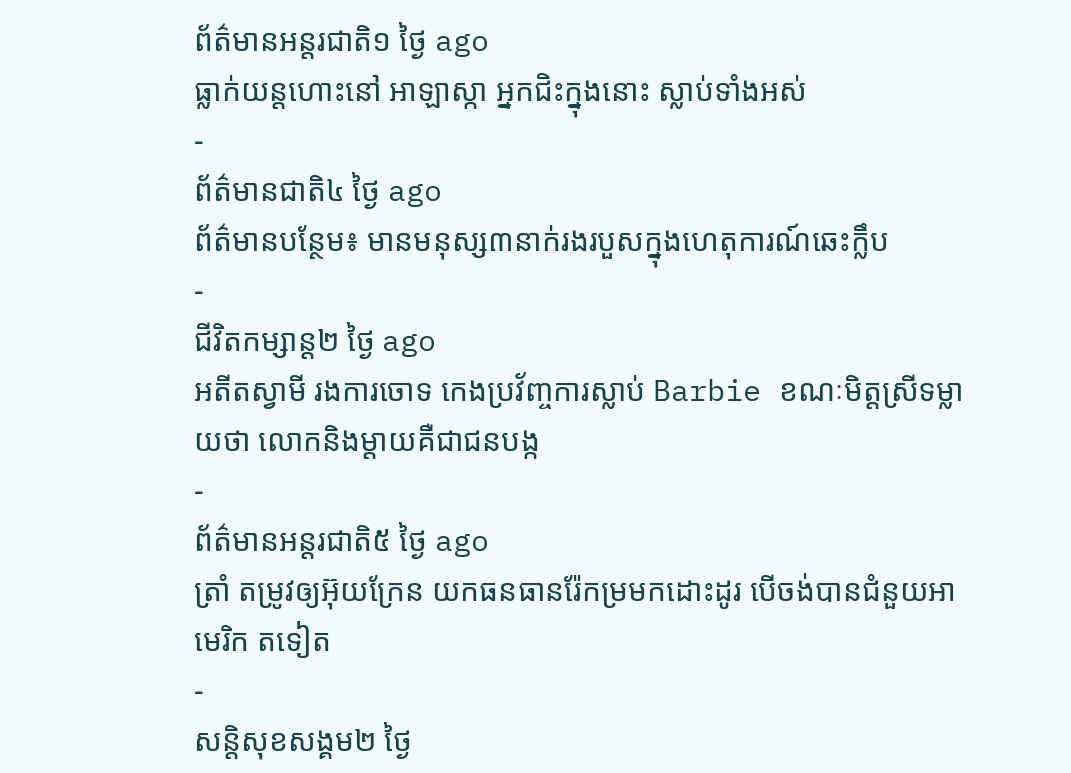ព័ត៌មានអន្ដរជាតិ១ ថ្ងៃ ago
ធ្លាក់យន្តហោះនៅ អាឡាស្កា អ្នកជិះក្នុងនោះ ស្លាប់ទាំងអស់
-
ព័ត៌មានជាតិ៤ ថ្ងៃ ago
ព័ត៌មានបន្ថែម៖ មានមនុស្ស៣នាក់រងរបួសក្នុងហេតុការណ៍ឆេះក្លឹប
-
ជីវិតកម្សាន្ដ២ ថ្ងៃ ago
អតីតស្វាមី រងការចោទ កេងប្រវ័ញ្ចការស្លាប់ Barbie ខណៈមិត្តស្រីទម្លាយថា លោកនិងម្ដាយគឺជាជនបង្ក
-
ព័ត៌មានអន្ដរជាតិ៥ ថ្ងៃ ago
ត្រាំ តម្រូវឲ្យអ៊ុយក្រែន យកធនធានរ៉ែកម្រមកដោះដូរ បើចង់បានជំនួយអាមេរិក តទៀត
-
សន្តិសុខសង្គម២ ថ្ងៃ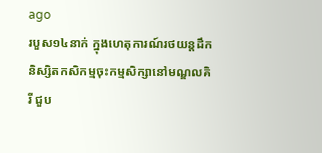ago
របួស១៤នាក់ ក្នុងហេតុការណ៍រថយន្តដឹកនិស្សិតកសិកម្មចុះកម្មសិក្សានៅមណ្ឌលគិរី ជួប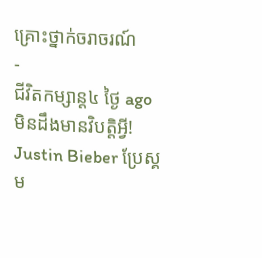គ្រោះថ្នាក់ចរាចរណ៍
-
ជីវិតកម្សាន្ដ៤ ថ្ងៃ ago
មិនដឹងមានវិបត្តិអ្វី! Justin Bieber ប្រែស្គម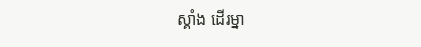ស្គាំង ដើរម្នា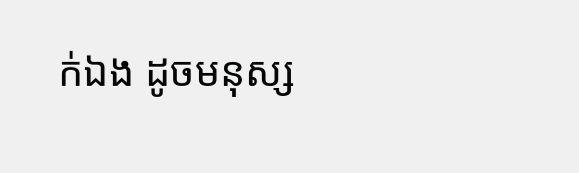ក់ឯង ដូចមនុស្ស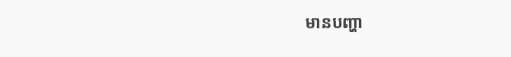មានបញ្ហា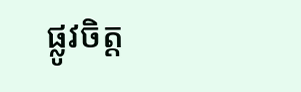ផ្លូវចិត្ត